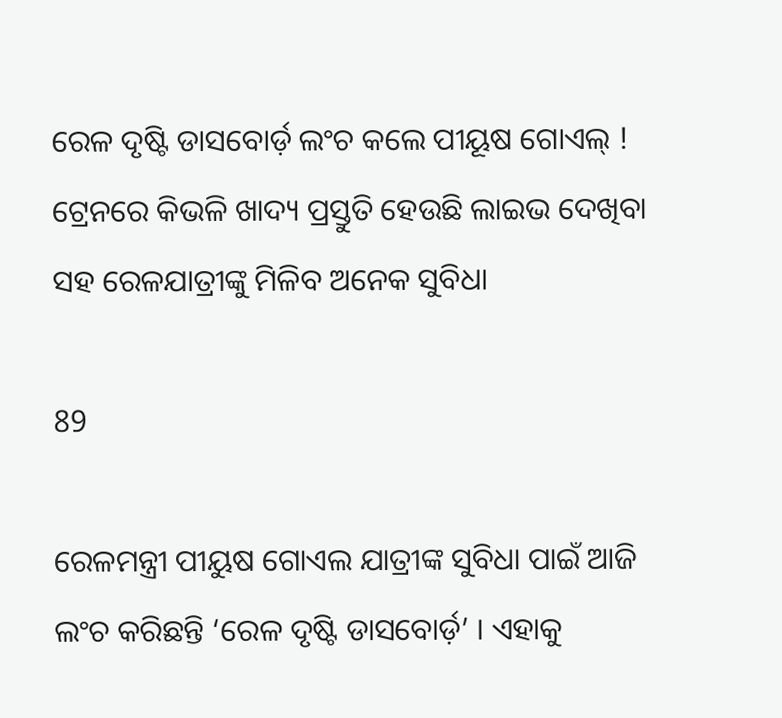ରେଳ ଦୃଷ୍ଟି ଡାସବୋର୍ଡ଼ ଲଂଚ କଲେ ପୀୟୂଷ ଗୋଏଲ୍ ! ଟ୍ରେନରେ କିଭଳି ଖାଦ୍ୟ ପ୍ରସ୍ତୁତି ହେଉଛି ଲାଇଭ ଦେଖିବା ସହ ରେଳଯାତ୍ରୀଙ୍କୁ ମିଳିବ ଅନେକ ସୁବିଧା

89

ରେଳମନ୍ତ୍ରୀ ପୀୟୁଷ ଗୋଏଲ ଯାତ୍ରୀଙ୍କ ସୁବିଧା ପାଇଁ ଆଜି ଲଂଚ କରିଛନ୍ତି ‘ରେଳ ଦୃଷ୍ଟି ଡାସବୋର୍ଡ଼’ । ଏହାକୁ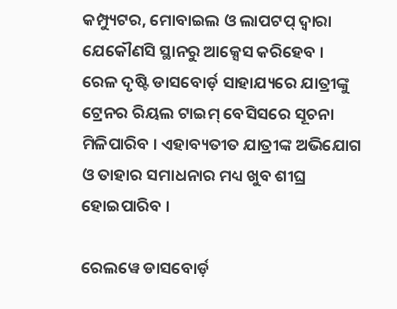କମ୍ପ୍ୟୁଟର, ମୋବାଇଲ ଓ ଲାପଟପ୍ ଦ୍ୱାରା ଯେକୌଣସି ସ୍ଥାନରୁ ଆକ୍ସେସ କରିହେବ । ରେଳ ଦୃଷ୍ଟି ଡାସବୋର୍ଡ଼ ସାହାଯ୍ୟରେ ଯାତ୍ରୀଙ୍କୁ ଟ୍ରେନର ରିୟଲ ଟାଇମ୍ ବେସିସରେ ସୂଚନା ମିଳିପାରିବ । ଏହାବ୍ୟତୀତ ଯାତ୍ରୀଙ୍କ ଅଭିଯୋଗ ଓ ତାହାର ସମାଧନାର ମଧ୍ୟ ଖୁବ ଶୀଘ୍ର ହୋଇପାରିବ ।

ରେଲୱେ ଡାସବୋର୍ଡ଼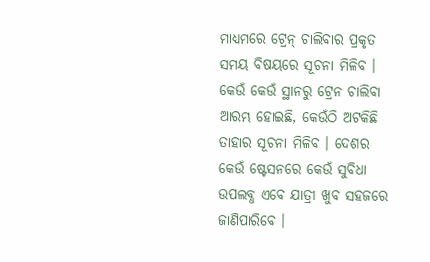ମାଧ୍ୟମରେ ଟ୍ରେନ୍ ଚାଲିବାର ପ୍ରକୃତ ସମୟ ବିଷୟରେ ସୂଚନା ମିଳିବ । କେଉଁ କେଉଁ ସ୍ଥାନରୁ ଟ୍ରେନ ଚାଲିବା ଆରମ୍ଭ ହୋଇଛି, କେଉଁଠି ଅଟକିଛି ତାହାର ସୂଚନା ମିଳିବ । ଦେଶର କେଉଁ ଷ୍ଟେସନରେ କେଉଁ ସୁବିଧା ଉପଲବ୍ଧ ଏବେ ଯାତ୍ରୀ ଖୁବ ସହଜରେ ଜାଣିପାରିବେ ।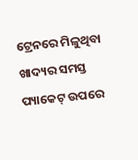ଟ୍ରେନରେ ମିଳୁଥିବା ଖାଦ୍ୟର ସମସ୍ତ ପ୍ୟାକେଟ୍ ଉପରେ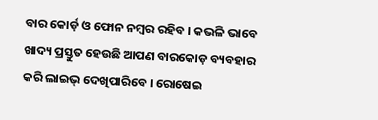ବାର କୋର୍ଡ଼ ଓ ଫୋନ ନମ୍ବର ରହିବ । କଭଳି ଭାବେ ଖାଦ୍ୟ ପ୍ରସ୍ତୁତ ହେଉଛି ଆପଣ ବାରକୋଡ଼ ବ୍ୟବହାର କରି ଲାଇଭ୍ ଦେଖିପାରିବେ । ରୋଷେଇ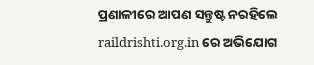ପ୍ରଣାଳୀରେ ଆପଣ ସନ୍ତୁଷ୍ଟ ନରହିଲେ raildrishti.org.in ରେ ଅଭିଯୋଗ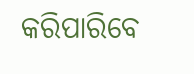କରିପାରିବେ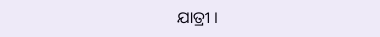ଯାତ୍ରୀ ।